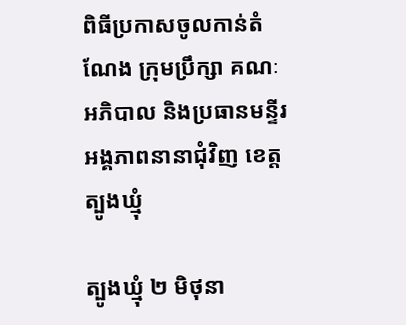ពិធីប្រកាសចូលកាន់តំណែង ក្រុមប្រឹក្សា គណៈអភិបាល និងប្រធានមន្ទីរអង្គភាពនានាជុំវិញ ខេត្តត្បូងឃ្មុំ

ត្បូងឃ្មុំ ២ មិថុនា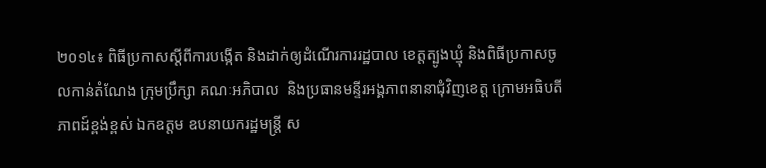២០១៤៖ ពិធីប្រកាសស្ដីពីការបង្កើត និងដាក់ឲ្យដំណើរការរដ្ឋបាល ខេត្តត្បូងឃ្មុំ និងពិធីប្រកាសចូលកាន់តំណែង ក្រុមប្រឹក្សា គណៈអភិបាល  និងប្រធានមន្ទីរអង្គភាពនានាជុំវិញខេត្ត ក្រោមអធិបតីភាពដ៍ខ្ពង់ខ្ពស់ ឯកឧត្តម ឧបនាយករដ្ឋមន្រ្តី ស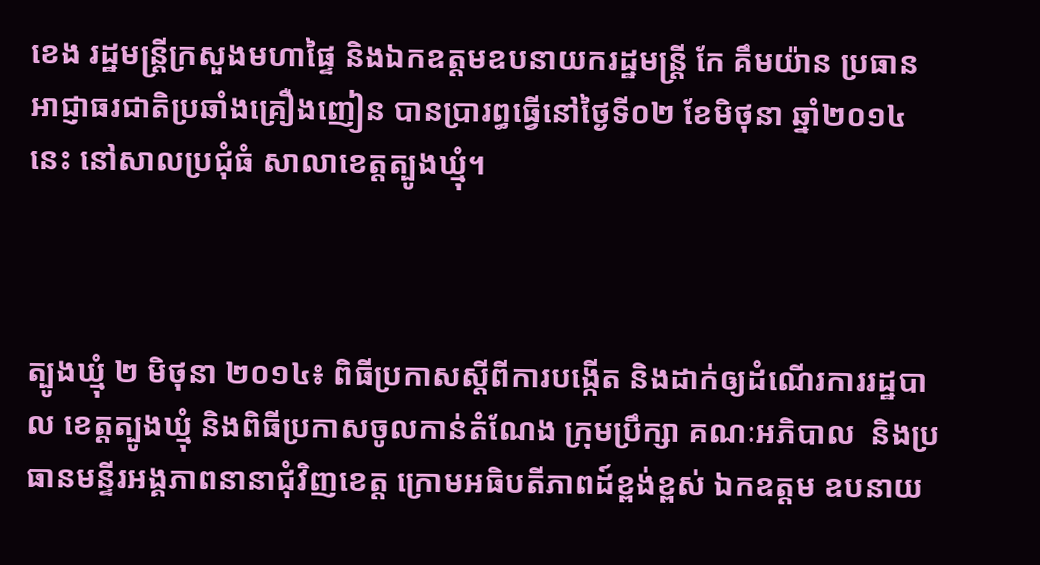ខេង រដ្ឋមន្ត្រីក្រសួងមហាផ្ទៃ និងឯកឧត្តមឧបនាយករដ្ឋមន្រ្តី កែ គឹមយ៉ាន ប្រធានអាជ្ញាធរជាតិប្រឆាំងគ្រឿងញៀន បានប្រារព្ធធ្វើនៅថ្ងៃទី០២ ខែមិថុនា ឆ្នាំ២០១៤នេះ នៅសាលប្រជុំធំ សាលាខេត្តត្បូងឃ្មុំ។



ត្បូងឃ្មុំ ២ មិថុនា ២០១៤៖ ពិធីប្រកាសស្ដីពីការបង្កើត និងដាក់ឲ្យដំណើរការរដ្ឋបាល ខេត្តត្បូងឃ្មុំ និងពិធីប្រកាសចូលកាន់តំណែង ក្រុមប្រឹក្សា គណៈអភិបាល  និងប្រធានមន្ទីរអង្គភាពនានាជុំវិញខេត្ត ក្រោមអធិបតីភាពដ៍ខ្ពង់ខ្ពស់ ឯកឧត្តម ឧបនាយ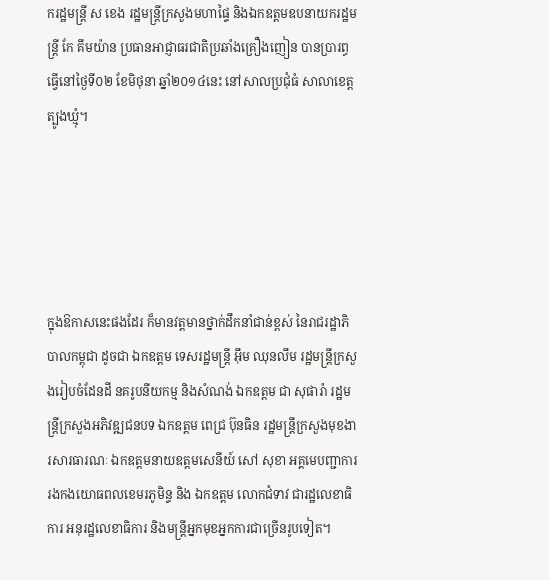ករដ្ឋមន្រ្តី ស ខេង រដ្ឋមន្ត្រីក្រសួងមហាផ្ទៃ និងឯកឧត្តមឧបនាយករដ្ឋមន្រ្តី កែ គឹមយ៉ាន ប្រធានអាជ្ញាធរជាតិប្រឆាំងគ្រឿងញៀន បានប្រារព្ធធ្វើនៅថ្ងៃទី០២ ខែមិថុនា ឆ្នាំ២០១៤នេះ នៅសាលប្រជុំធំ សាលាខេត្តត្បូងឃ្មុំ។





ក្នុងឱកាសនេះផងដែរ ក៏មានវត្តមានថ្នាក់ដឹកនាំជាន់ខ្ពស់ នៃរាជរដ្ឋាភិបាលកម្ពុជា ដូចជា ឯកឧត្តម ទេសរដ្ឋមន្រ្តី អ៊ឹម ឈុនលឹម រដ្ឋមន្រ្តីក្រសួងរៀបចំដែនដី នគរូបនីយកម្ម និងសំណង់ ឯកឧត្តម ជា សុផារ៉ា រដ្ឋមន្រ្តីក្រសួងអភិវឌ្ឍជនបទ ឯកឧត្តម ពេជ្រ ប៊ុនធិន រដ្ឋមន្រ្តីក្រសួងមុខងារសារធារណៈ ឯកឧត្តមនាយឧត្តមសេនីយ៍ សៅ សុខា អគ្គមេបញ្ជាការរងកងយោធពលខេមរភូមិន្ទ និង ឯកឧត្តម លោកជំទាវ ជារដ្ឋលេខាធិការ អនុរដ្ឋលេខាធិការ និងមន្រ្តីអ្នកមុខអ្នកការជាច្រើនរូបទៀត។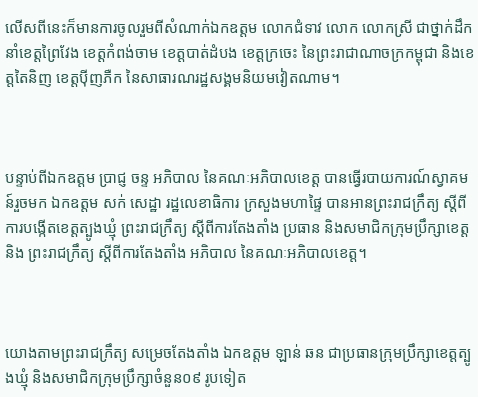លើសពីនេះក៏មានការចូលរួមពីសំណាក់ឯកឧត្តម លោកជំទាវ លោក លោកស្រី ជាថ្នាក់ដឹកនាំខេត្តព្រៃវែង ខេត្តកំពង់ចាម ខេត្តបាត់ដំបង ខេត្តក្រចេះ នៃព្រះរាជាណាចក្រកម្ពុជា និងខេត្តតៃនិញ ខេត្តប៉ីញភឺក នៃសាធារណរដ្ឋសង្គមនិយមវៀតណាម។



បន្ទាប់ពីឯកឧត្តម ប្រាជ្ញ ចន្ទ អភិបាល នៃគណៈអភិបាលខេត្ត បានធ្វើរបាយការណ៍ស្វាគមន៍រួចមក ឯកឧត្តម សក់ សេដ្ឋា រដ្ឋលេខាធិការ ក្រសួងមហាផ្ទៃ បានអានព្រះរាជក្រឹត្យ ស្តីពីការបង្កើតខេត្តត្បូងឃ្មុំ ព្រះរាជក្រឹត្យ ស្តីពីការតែងតាំង ប្រធាន និងសមាជិកក្រុមប្រឹក្សាខេត្ត និង ព្រះរាជក្រឹត្យ ស្តីពីការតែងតាំង អភិបាល នៃគណៈអភិបាលខេត្ត។



យោងតាមព្រះរាជក្រឹត្យ សម្រេចតែងតាំង ឯកឧត្តម ឡាន់ ឆន ជាប្រធានក្រុមប្រឹក្សាខេត្តត្បូងឃ្មុំ និងសមាជិកក្រុមប្រឹក្សាចំនួន០៩ រូបទៀត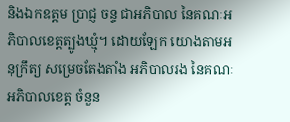និងឯកឧត្តម ប្រាជ្ញ ចន្ទ ជាអភិបាល នៃគណៈអភិបាលខេត្តត្បូងឃ្មុំ។ ដោយឡែក យោងតាមអនុក្រឹត្យ សម្រេចតែងតាំង អភិបាលរង នៃគណៈអភិបាលខេត្ត ចំនួន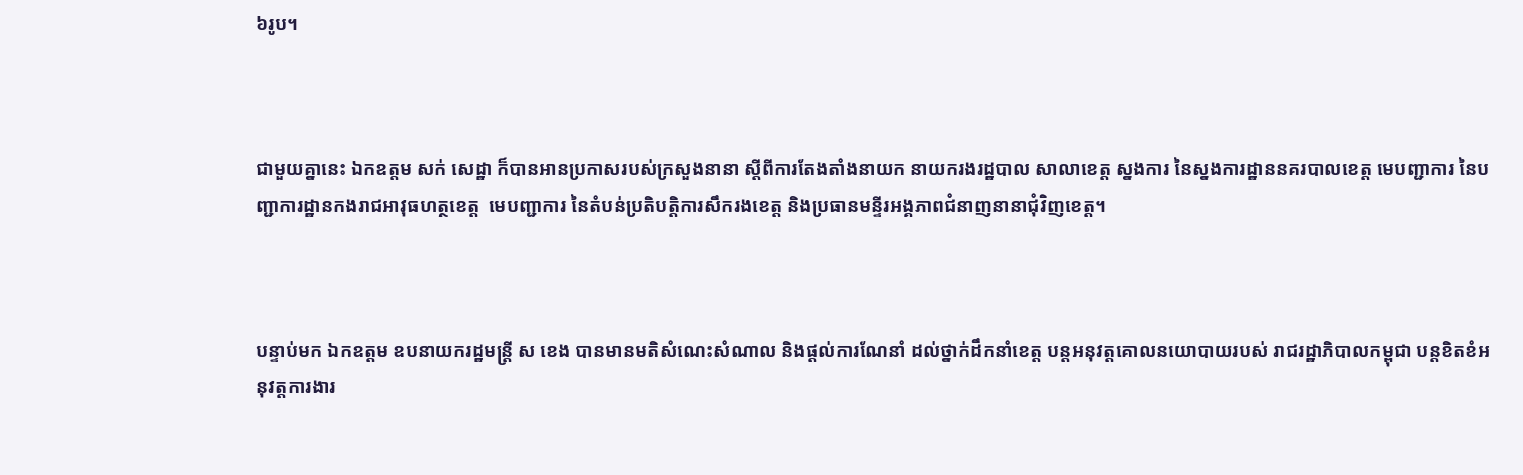៦រូប។



ជាមួយគ្នានេះ ឯកឧត្តម សក់ សេដ្ឋា ក៏បានអានប្រកាសរបស់ក្រសួងនានា ស្តីពីការតែងតាំងនាយក នាយករងរដ្ឋបាល សាលាខេត្ត ស្នងការ នៃស្នងការដ្ឋាននគរបាលខេត្ត មេបញ្ជាការ នៃបញ្ជាការដ្ឋានកងរាជអាវុធហត្ថខេត្ត  មេបញ្ជាការ នៃតំបន់ប្រតិបត្តិការសឹករងខេត្ត និងប្រធានមន្ទីរអង្គភាពជំនាញនានាជុំវិញខេត្ត។



បន្ទាប់មក ឯកឧត្តម ឧបនាយករដ្ឋមន្រ្តី ស ខេង បានមានមតិសំណេះសំណាល និងផ្តល់ការណែនាំ ដល់ថ្នាក់ដឹកនាំខេត្ត បន្តអនុវត្តគោលនយោបាយរបស់ រាជរដ្ឋាភិបាលកម្ពុជា បន្តខិតខំអនុវត្តការងារ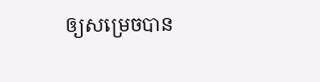ឲ្យសម្រេចបាន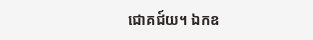ជោគជ៍យ។ ឯកឧ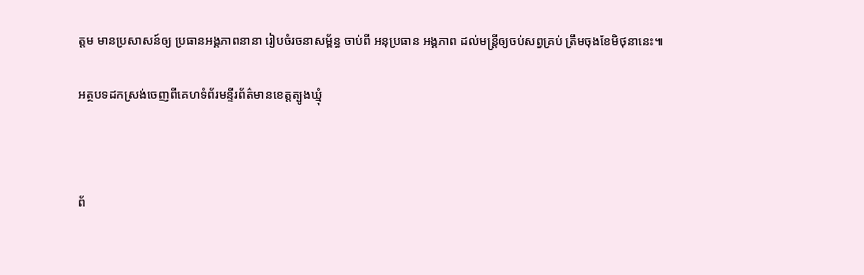ត្តម មានប្រសាសន៍ឲ្យ ប្រធានអង្គភាពនានា រៀបចំរចនាសម្ព័ន្ធ ចាប់ពី អនុប្រធាន អង្គភាព ដល់មន្រ្តីឲ្យចប់សព្វគ្រប់ ត្រឹមចុងខែមិថុនានេះ៕

អត្ថបទដកស្រង់ចេញពីគេហទំព័រមន្ទីរព័ត៌មានខេត្តត្បូងឃ្មុំ



ព័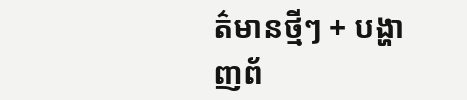ត៌មានថ្មីៗ + បង្ហាញព័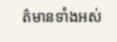ត៌មានទាំងអស់